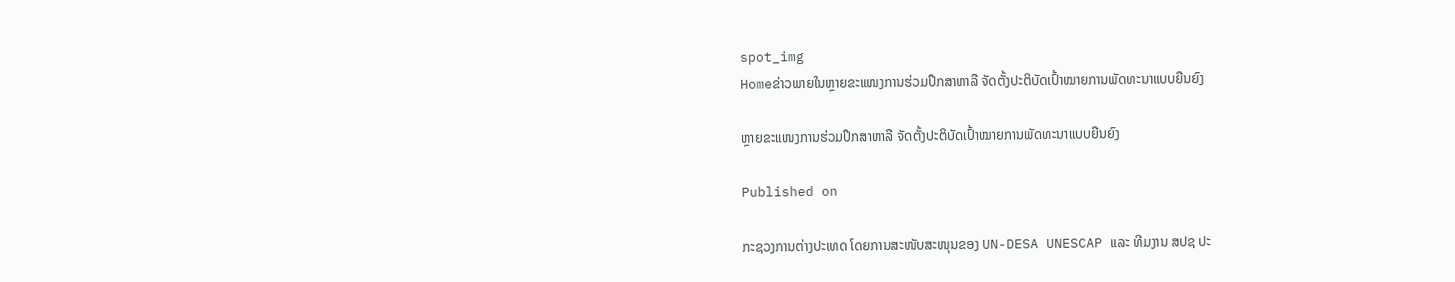spot_img
Homeຂ່າວພາຍໃນຫຼາຍຂະແໜງການຮ່ວມປຶກສາຫາລື ຈັດຕັ້ງປະຕິບັດເປົ້າໝາຍການພັດທະນາແບບຍືນຍົງ

ຫຼາຍຂະແໜງການຮ່ວມປຶກສາຫາລື ຈັດຕັ້ງປະຕິບັດເປົ້າໝາຍການພັດທະນາແບບຍືນຍົງ

Published on

ກະຊວງການຕ່າງປະເທດ ໂດຍການສະໜັບສະໜຸນຂອງ UN-DESA UNESCAP ແລະ ທີມງານ ສປຊ ປະ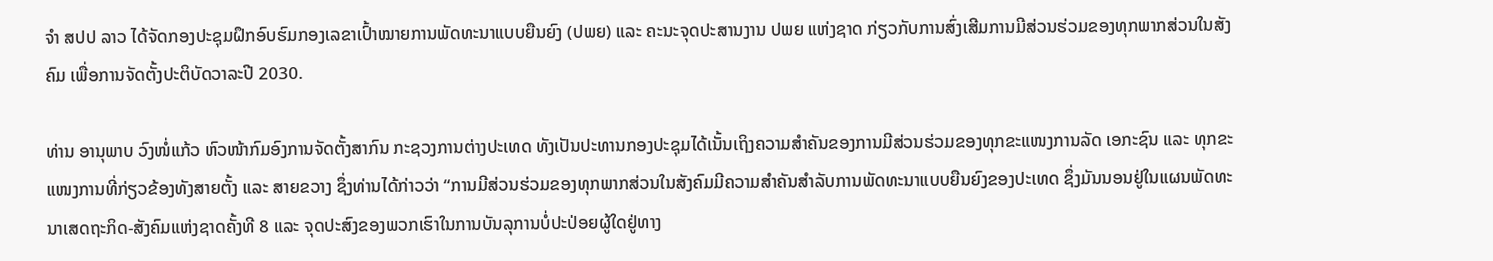ຈຳ ສປປ ລາວ ໄດ້ຈັດກອງປະຊຸມຝຶກອົບຮົມກອງເລຂາເປົ້າໝາຍການພັດທະນາແບບຍືນຍົງ (ປພຍ) ແລະ ຄະນະຈຸດປະສານງານ ປພຍ ແຫ່ງຊາດ ກ່ຽວກັບການສົ່ງເສີມການມີສ່ວນຮ່ວມຂອງທຸກພາກສ່ວນໃນສັງຄົມ ເພື່ອການຈັດຕັ້ງປະຕິບັດວາລະປີ 2030.

ທ່ານ ອານຸພາບ ວົງໜໍ່ແກ້ວ ຫົວໜ້າກົມອົງການຈັດຕັ້ງສາກົນ ກະຊວງການຕ່າງປະເທດ ທັງເປັນປະທານກອງປະຊຸມໄດ້ເນັ້ນເຖິງຄວາມສຳຄັນຂອງການມີສ່ວນຮ່ວມຂອງທຸກຂະແໜງການລັດ ເອກະຊົນ ແລະ ທຸກຂະແໜງການທີ່ກ່ຽວຂ້ອງທັງສາຍຕັ້ງ ແລະ ສາຍຂວາງ ຊຶ່ງທ່ານໄດ້ກ່າວວ່າ “ການມີສ່ວນຮ່ວມຂອງທຸກພາກສ່ວນໃນສັງຄົມມີຄວາມສຳຄັນສຳລັບການພັດທະນາແບບຍືນຍົງຂອງປະເທດ ຊຶ່ງມັນນອນຢູ່ໃນແຜນພັດທະນາເສດຖະກິດ-ສັງຄົມແຫ່ງຊາດຄັ້ງທີ 8 ແລະ ຈຸດປະສົງຂອງພວກເຮົາໃນການບັນລຸການບໍ່ປະປ່ອຍຜູ້ໃດຢູ່ທາງ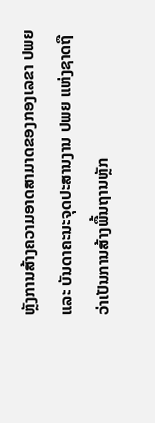ຫຼັງການສ້າງຄວາມອາດສາມາດຂອງກອງເລຂາ ປພຍ ແລະ ບັນດາຄະນະຈຸດປະສານງານ ປພຍ ແຫ່ງຊາດຖືວ່າເປັນການສ້າງພື້ນຖານຫຼັກ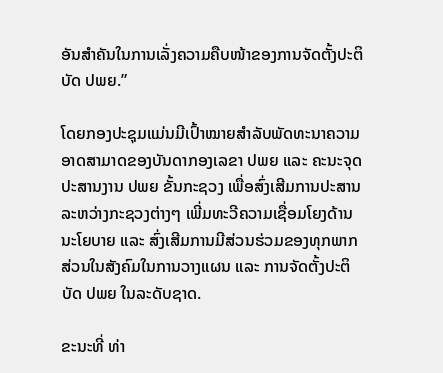ອັນສຳຄັນໃນການເລັ່ງຄວາມຄືບໜ້າຂອງການຈັດຕັ້ງປະຕິບັດ ປພຍ.”

ໂດຍກອງປະຊຸມແມ່ນມີເປົ້າໝາຍສຳລັບພັດທະນາຄວາມອາດສາມາດຂອງບັນດາກອງເລຂາ ປພຍ ແລະ ຄະນະຈຸດປະສານງານ ປພຍ ຂັ້ນກະຊວງ ເພື່ອສົ່ງເສີມການປະສານລະຫວ່າງກະຊວງຕ່າງໆ ເພີ່ມທະວີຄວາມເຊື່ອມໂຍງດ້ານນະໂຍບາຍ ແລະ ສົ່ງເສີມການມີສ່ວນຮ່ວມຂອງທຸກພາກສ່ວນໃນສັງຄົມໃນການວາງແຜນ ແລະ ການຈັດຕັ້ງປະຕິບັດ ປພຍ ໃນລະດັບຊາດ.

ຂະນະທີ່ ທ່າ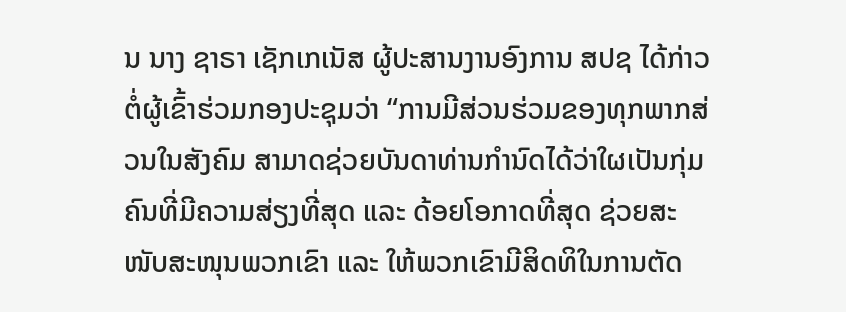ນ ນາງ ຊາຣາ ເຊັກເກເນັສ ຜູ້ປະສານງານອົງການ ສປຊ ໄດ້ກ່າວຕໍ່ຜູ້ເຂົ້າຮ່ວມກອງປະຊຸມວ່າ “ການມີສ່ວນຮ່ວມຂອງທຸກພາກສ່ວນໃນສັງຄົມ ສາມາດຊ່ວຍບັນດາທ່ານກຳນົດໄດ້ວ່າໃຜເປັນກຸ່ມຄົນທີ່ມີຄວາມສ່ຽງທີ່ສຸດ ແລະ ດ້ອຍໂອກາດທີ່ສຸດ ຊ່ວຍສະໜັບສະໜຸນພວກເຂົາ ແລະ ໃຫ້ພວກເຂົາມີສິດທິໃນການຕັດ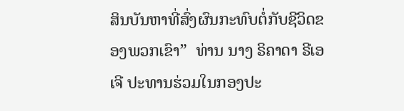ສິນບັນຫາທີ່ສົ່ງຜົນກະທົບຕໍ່ກັບຊີວິດຂອງພວກເຂົາ”  ທ່ານ ນາງ ຣິຄາດາ ຣີເອເຈີ ປະທານຮ່ວມໃນກອງປະ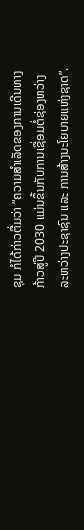ຊຸມ ກໍໄດ້ກ່າວຕື່ມວ່າ “ຄວາມສຳເລັດຂອງການເດີນທາງກ້າວສູ່ປີ 2030 ແມ່ນຂຶ້ນກັບການເຊື່ອມຕໍ່ຊ່ອງຫວ່າງລະຫວ່າງປະຊາຊົນ ແລະ ການສ້າງນະໂຍບາຍແຫ່ງຊາດ”.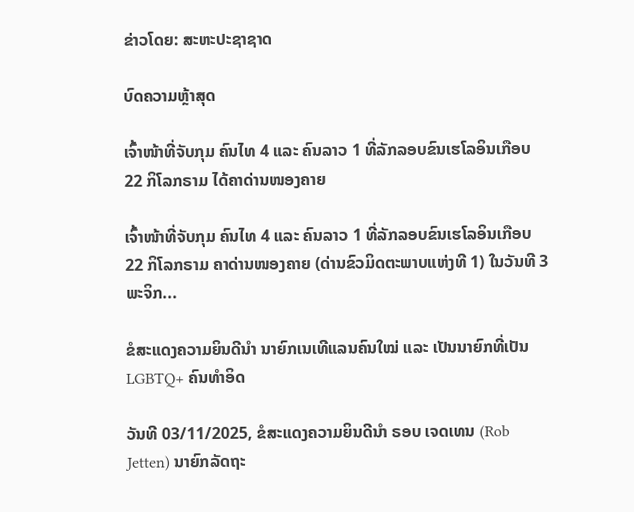ຂ່າວໂດຍ: ສະຫະປະຊາຊາດ

ບົດຄວາມຫຼ້າສຸດ

ເຈົ້າໜ້າທີ່ຈັບກຸມ ຄົນໄທ 4 ແລະ ຄົນລາວ 1 ທີ່ລັກລອບຂົນເຮໂລອິນເກືອບ 22 ກິໂລກຣາມ ໄດ້ຄາດ່ານໜອງຄາຍ

ເຈົ້າໜ້າທີ່ຈັບກຸມ ຄົນໄທ 4 ແລະ ຄົນລາວ 1 ທີ່ລັກລອບຂົນເຮໂລອິນເກືອບ 22 ກິໂລກຣາມ ຄາດ່ານໜອງຄາຍ (ດ່ານຂົວມິດຕະພາບແຫ່ງທີ 1) ໃນວັນທີ 3 ພະຈິກ...

ຂໍສະແດງຄວາມຍິນດີນຳ ນາຍົກເນເທີແລນຄົນໃໝ່ ແລະ ເປັນນາຍົກທີ່ເປັນ LGBTQ+ ຄົນທຳອິດ

ວັນທີ 03/11/2025, ຂໍສະແດງຄວາມຍິນດີນຳ ຣອບ ເຈດເທນ (Rob Jetten) ນາຍົກລັດຖະ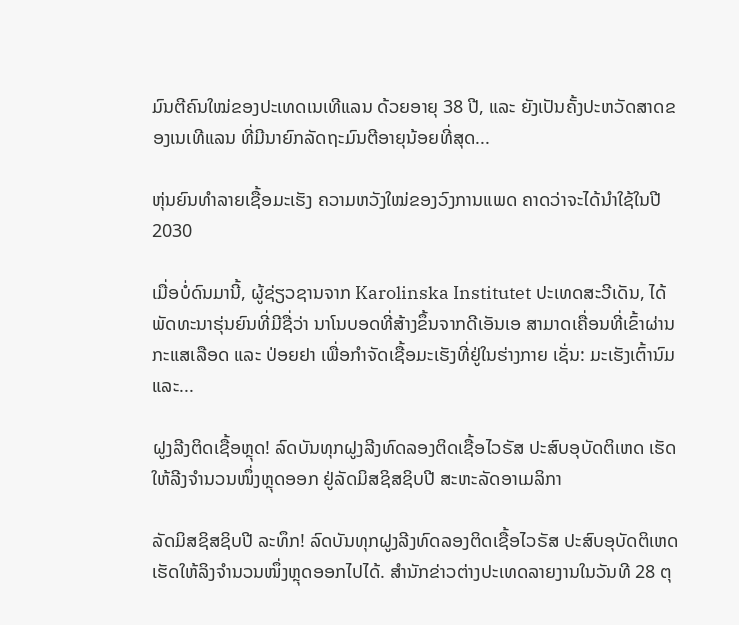ມົນຕີຄົນໃໝ່ຂອງປະເທດເນເທີແລນ ດ້ວຍອາຍຸ 38 ປີ, ແລະ ຍັງເປັນຄັ້ງປະຫວັດສາດຂອງເນເທີແລນ ທີ່ມີນາຍົກລັດຖະມົນຕີອາຍຸນ້ອຍທີ່ສຸດ...

ຫຸ່ນຍົນທຳລາຍເຊື້ອມະເຮັງ ຄວາມຫວັງໃໝ່ຂອງວົງການແພດ ຄາດວ່າຈະໄດ້ນໍາໃຊ້ໃນປີ 2030

ເມື່ອບໍ່ດົນມານີ້, ຜູ້ຊ່ຽວຊານຈາກ Karolinska Institutet ປະເທດສະວີເດັນ, ໄດ້ພັດທະນາຮຸ່ນຍົນທີ່ມີຊື່ວ່າ ນາໂນບອດທີ່ສ້າງຂຶ້ນຈາກດີເອັນເອ ສາມາດເຄື່ອນທີ່ເຂົ້າຜ່ານກະແສເລືອດ ແລະ ປ່ອຍຢາ ເພື່ອກຳຈັດເຊື້ອມະເຮັງທີ່ຢູ່ໃນຮ່າງກາຍ ເຊັ່ນ: ມະເຮັງເຕົ້ານົມ ແລະ...

ຝູງລີງຕິດເຊື້ອຫຼຸດ! ລົດບັນທຸກຝູງລີງທົດລອງຕິດເຊື້ອໄວຣັສ ປະສົບອຸບັດຕິເຫດ ເຮັດໃຫ້ລີງຈຳນວນໜຶ່ງຫຼຸດອອກ ຢູ່ລັດມິສຊິສຊິບປີ ສະຫະລັດອາເມລິກາ

ລັດມິສຊິສຊິບປີ ລະທຶກ! ລົດບັນທຸກຝູງລີງທົດລອງຕິດເຊື້ອໄວຣັສ ປະສົບອຸບັດຕິເຫດ ເຮັດໃຫ້ລິງຈຳນວນໜຶ່ງຫຼຸດອອກໄປໄດ້. ສຳນັກຂ່າວຕ່າງປະເທດລາຍງານໃນວັນທີ 28 ຕຸ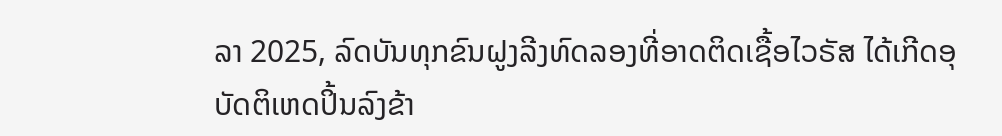ລາ 2025, ລົດບັນທຸກຂົນຝູງລີງທົດລອງທີ່ອາດຕິດເຊື້ອໄວຣັສ ໄດ້ເກີດອຸບັດຕິເຫດປິ້ນລົງຂ້າ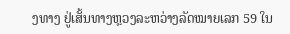ງທາງ ຢູ່ເສັ້ນທາງຫຼວງລະຫວ່າງລັດໝາຍເລກ 59 ໃນ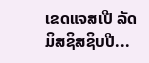ເຂດແຈສເປີ ລັດມິສຊິສຊິບປີ...